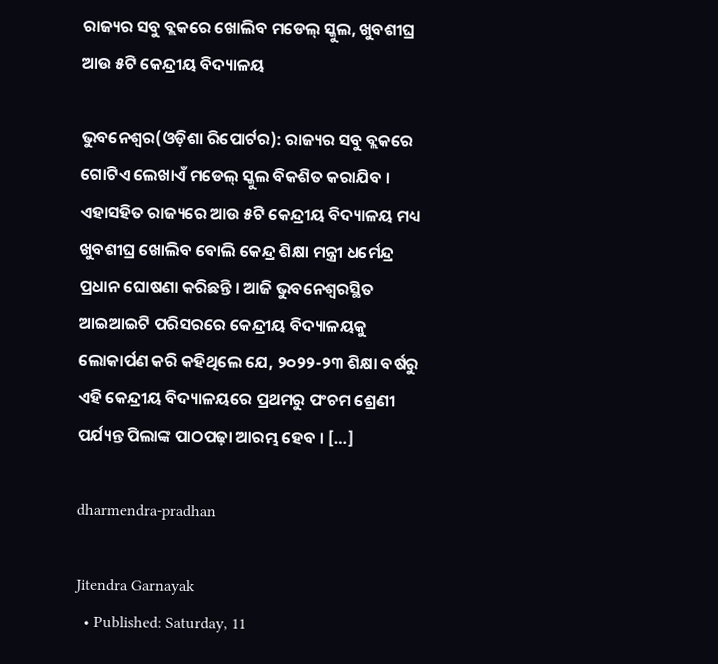ରାଜ୍ୟର ସବୁ ବ୍ଲକରେ ଖୋଲିବ ମଡେଲ୍ ସ୍କୁଲ, ଖୁବଶୀଘ୍ର ଆଉ ୫ଟି କେନ୍ଦ୍ରୀୟ ବିଦ୍ୟାଳୟ

ଭୁବନେଶ୍ୱର(ଓଡ଼ିଶା ରିପୋର୍ଟର): ରାଜ୍ୟର ସବୁ ବ୍ଲକରେ ଗୋଟିଏ ଲେଖାଏଁ ମଡେଲ୍ ସ୍କୁଲ ବିକଶିତ କରାଯିବ । ଏହାସହିତ ରାଜ୍ୟରେ ଆଉ ୫ଟି କେନ୍ଦ୍ରୀୟ ବିଦ୍ୟାଳୟ ମଧ୍ୟ ଖୁବଶୀଘ୍ର ଖୋଲିବ ବୋଲି କେନ୍ଦ୍ର ଶିକ୍ଷା ମନ୍ତ୍ରୀ ଧର୍ମେନ୍ଦ୍ର ପ୍ରଧାନ ଘୋଷଣା କରିଛନ୍ତି । ଆଜି ଭୁବନେଶ୍ୱରସ୍ଥିତ ଆଇଆଇଟି ପରିସରରେ କେନ୍ଦ୍ରୀୟ ବିଦ୍ୟାଳୟକୁ ଲୋକାର୍ପଣ କରି କହିଥିଲେ ଯେ, ୨୦୨୨-୨୩ ଶିକ୍ଷା ବର୍ଷରୁ ଏହି କେନ୍ଦ୍ରୀୟ ବିଦ୍ୟାଳୟରେ ପ୍ରଥମରୁ ପଂଚମ ଶ୍ରେଣୀ ପର୍ଯ୍ୟନ୍ତ ପିଲାଙ୍କ ପାଠପଢ଼ା ଆରମ୍ଭ ହେବ । […]

dharmendra-pradhan

Jitendra Garnayak
  • Published: Saturday, 11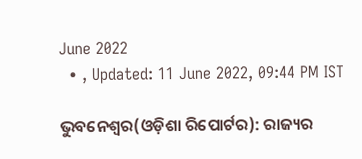June 2022
  • , Updated: 11 June 2022, 09:44 PM IST

ଭୁବନେଶ୍ୱର(ଓଡ଼ିଶା ରିପୋର୍ଟର): ରାଜ୍ୟର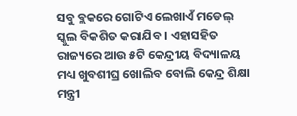ସବୁ ବ୍ଲକରେ ଗୋଟିଏ ଲେଖାଏଁ ମଡେଲ୍ ସ୍କୁଲ ବିକଶିତ କରାଯିବ । ଏହାସହିତ ରାଜ୍ୟରେ ଆଉ ୫ଟି କେନ୍ଦ୍ରୀୟ ବିଦ୍ୟାଳୟ ମଧ୍ୟ ଖୁବଶୀଘ୍ର ଖୋଲିବ ବୋଲି କେନ୍ଦ୍ର ଶିକ୍ଷା ମନ୍ତ୍ରୀ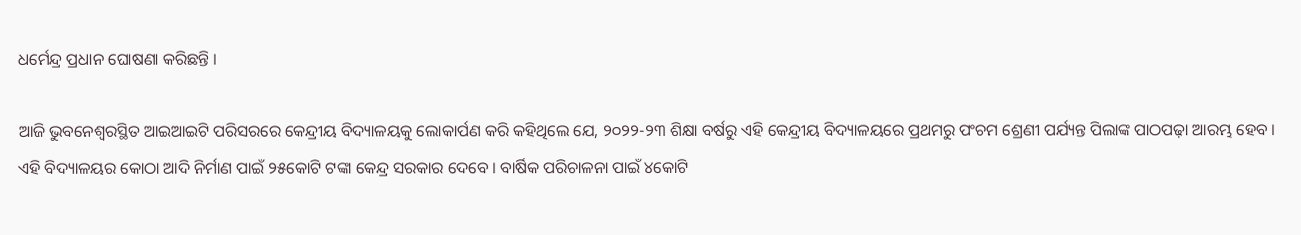ଧର୍ମେନ୍ଦ୍ର ପ୍ରଧାନ ଘୋଷଣା କରିଛନ୍ତି ।

ଆଜି ଭୁବନେଶ୍ୱରସ୍ଥିତ ଆଇଆଇଟି ପରିସରରେ କେନ୍ଦ୍ରୀୟ ବିଦ୍ୟାଳୟକୁ ଲୋକାର୍ପଣ କରି କହିଥିଲେ ଯେ, ୨୦୨୨-୨୩ ଶିକ୍ଷା ବର୍ଷରୁ ଏହି କେନ୍ଦ୍ରୀୟ ବିଦ୍ୟାଳୟରେ ପ୍ରଥମରୁ ପଂଚମ ଶ୍ରେଣୀ ପର୍ଯ୍ୟନ୍ତ ପିଲାଙ୍କ ପାଠପଢ଼ା ଆରମ୍ଭ ହେବ । ଏହି ବିଦ୍ୟାଳୟର କୋଠା ଆଦି ନିର୍ମାଣ ପାଇଁ ୨୫କୋଟି ଟଙ୍କା କେନ୍ଦ୍ର ସରକାର ଦେବେ । ବାର୍ଷିକ ପରିଚାଳନା ପାଇଁ ୪କୋଟି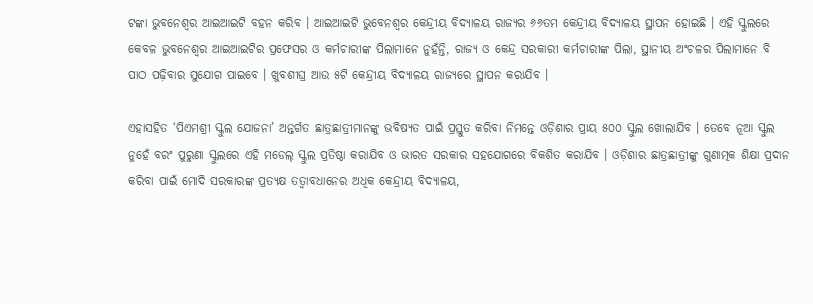ଟଙ୍କା ଭୁବନେଶ୍ୱର ଆଇଆଇଟି ବହନ କରିବ । ଆଇଆଇଟି ଭୁବେନଶ୍ୱର କେନ୍ଦ୍ରୀୟ ବିଦ୍ୟାଳୟ ରାଜ୍ୟର ୬୬ତମ କେନ୍ଦ୍ରୀୟ ବିଦ୍ୟାଳୟ ସ୍ଥାପନ ହୋଇଛି । ଏହି ସ୍କୁଲରେ କେବଳ ଭୁବନେଶ୍ୱର ଆଇଆଇଟିର ପ୍ରଫେସର ଓ କର୍ମଚାରୀଙ୍କ ପିଲାମାନେ ନୁହଁନ୍ତି, ରାଜ୍ୟ ଓ କେନ୍ଦ୍ର ସରକାରୀ କର୍ମଚାରୀଙ୍କ ପିଲା, ସ୍ଥାନୀୟ ଅଂଚଳର ପିଲାମାନେ ବି ପାଠ ପଢ଼ିବାର ସୁଯୋଗ ପାଇବେ । ଖୁବଶୀଘ୍ର ଆଉ ୫ଟି କେନ୍ଦ୍ରୀୟ ବିଦ୍ୟାଳୟ ରାଜ୍ୟରେ ସ୍ଥାପନ କରାଯିବ ।

ଏହାସହିତ ‘ପିଏମଶ୍ରୀ ସ୍କୁଲ ଯୋଜନା’ ଅନ୍ତର୍ଗତ ଛାତ୍ରଛାତ୍ରୀମାନଙ୍କୁ ଭବିଷ୍ୟତ ପାଇଁ ପ୍ରସ୍ତୁତ କରିବା ନିମନ୍ତେ ଓଡ଼ିଶାର ପ୍ରାୟ ୫୦୦ ସ୍କୁଲ ଖୋଲାଯିବ । ତେବେ ନୂଆ ସ୍କୁଲ ନୁହେଁ ବରଂ ପୁରୁଣା ସ୍କୁଲରେ ଏହି ମଡେଲ୍ ସ୍କୁଲ ପ୍ରତିଷ୍ଠା କରାଯିବ ଓ ଭାରତ ସରକାର ସହଯୋଗରେ ବିକଶିତ କରାଯିବ । ଓଡ଼ିଶାର ଛାତ୍ରଛାତ୍ରୀଙ୍କୁ ଗୁଣାତ୍ମକ ଶିକ୍ଷା ପ୍ରଦାନ କରିବା ପାଇଁ ମୋଦି ସରକାରଙ୍କ ପ୍ରତ୍ୟକ୍ଷ ତତ୍ୱାବଧାନେର ଅଧିକ କେନ୍ଦ୍ରୀୟ ବିଦ୍ୟାଳୟ,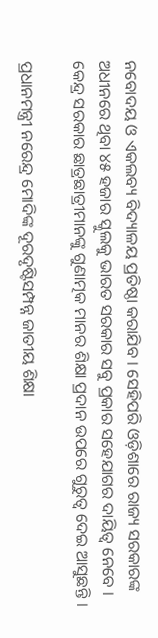ନବୋଦୟ ଓ ଏକଲବ୍ୟ ବିଦ୍ୟାଳୟ ପ୍ରତିଷ୍ଠା କରାଯିବ । ସେହିପରି ଓଡ଼ିଶାରେ ରାଜ୍ୟ ସରକାରଙ୍କ ଅଧୀନରେ ଥିବା ୪୫ ହଜାର ସ୍କୁଲକୁ ଭାରତ ସରକାର ସବୁ ପ୍ରକାର ସହେଯାଗର ଦାୟିତ୍ୱ ନେବେ । କେନ୍ଦ୍ର ସରକାର ଛାତ୍ରଛାତ୍ରୀମାନଙ୍କୁ ଗୁଣାତ୍ମକ ମାନର ଶିକ୍ଷା ପ୍ରଦାନ ଉପରେ ଗୁରୁତ୍ୱ ଦେଇ ଆସୁଛନ୍ତି ।

ପ୍ରଧାନମନ୍ତ୍ରୀ ନରେନ୍ଦ୍ର ମୋଦିଙ୍କ ଦୂରଦୃଷ୍ଟିସମ୍ପନ୍ନ ଜାତୀୟ ଶିକ୍ଷା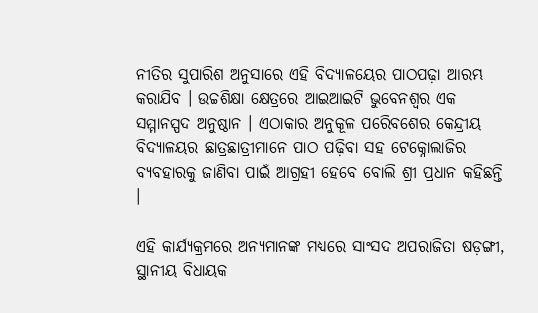ନୀତିର ସୁପାରିଶ ଅନୁସାରେ ଏହି ବିଦ୍ୟାଳୟେର ପାଠପଢ଼ା ଆରମ୍ଭ କରାଯିବ । ଉଚ୍ଚଶିକ୍ଷା କ୍ଷେତ୍ରରେ ଆଇଆଇଟି ଭୁବେନଶ୍ୱର ଏକ ସମ୍ମାନସ୍ପଦ ଅନୁଷ୍ଠାନ । ଏଠାକାର ଅନୁକୂଳ ପରେିବଶେର କେନ୍ଦ୍ରୀୟ ବିଦ୍ୟାଳୟର ଛାତ୍ରଛାତ୍ରୀମାନେ ପାଠ ପଢ଼ିବା ସହ ଟେକ୍ନୋଲାଜିର ବ୍ୟବହାରକୁ ଜାଣିବା ପାଇଁ ଆଗ୍ରହୀ ହେବେ ବୋଲି ଶ୍ରୀ ପ୍ରଧାନ କହିଛନ୍ତି ।

ଏହି କାର୍ଯ୍ୟକ୍ରମରେ ଅନ୍ୟମାନଙ୍କ ମଧ୍ୟରେ ସାଂସଦ ଅପରାଜିତା ଷଡ଼ଙ୍ଗୀ, ସ୍ଥାନୀୟ ବିଧାୟକ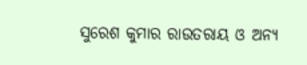ସୁରେଶ କୁମାର ରାଉତରାୟ ଓ ଅନ୍ୟ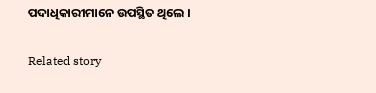ପଦାଧିକାରୀମାନେ ଉପସ୍ଥିତ ଥିଲେ ।

Related story